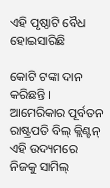ଏହି ପୃଷ୍ଠାଟି ବୈଧ ହୋଇସାରିଛି

କୋଟି ଟଙ୍କା ଦାନ କରିଛନ୍ତି । ଆମେରିକାର ପୂର୍ବତନ ରାଷ୍ଟ୍ରପତି ବିଲ୍ କ୍ଲିଣ୍ଟନ୍ ଏହି ଉଦ୍ୟମରେ ନିଜକୁ ସାମିଲ୍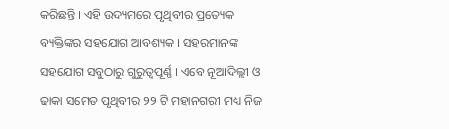କରିଛନ୍ତି । ଏହି ଉଦ୍ୟମରେ ପୃଥିବୀର ପ୍ରତ୍ୟେକ ବ୍ୟକ୍ତିଙ୍କର ସହଯୋଗ ଆବଶ୍ୟକ । ସହରମାନଙ୍କ ସହଯୋଗ ସବୁଠାରୁ ଗୁରୁତ୍ୱପୂର୍ଣ୍ଣ । ଏବେ ନୂଆଦିଲ୍ଲୀ ଓ ଢାକା ସମେତ ପୃଥିବୀର ୨୨ ଟି ମହାନଗରୀ ମଧ୍ୟ ନିଜ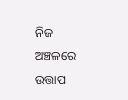ନିଜ ଅଞ୍ଚଳରେ ଉତ୍ତାପ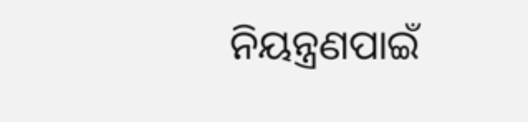ନିୟନ୍ତ୍ରଣପାଇଁ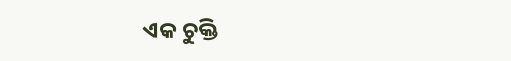ଏକ ଚୁକ୍ତି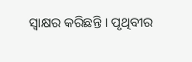ସ୍ୱାକ୍ଷର କରିଛନ୍ତି । ପୃଥିବୀର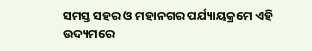ସମସ୍ତ ସହର ଓ ମହାନଗର ପର୍ଯ୍ୟାୟକ୍ରମେ ଏହି ଉଦ୍ୟମରେ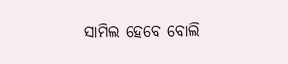ସାମିଲ ହେବେ ବୋଲି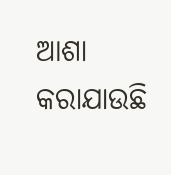ଆଶା କରାଯାଉଛି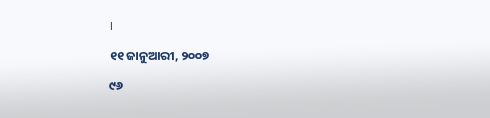।

୧୧ ଜାନୁଆରୀ, ୨୦୦୭

୯୬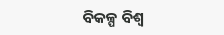ବିକଳ୍ପ ବିଶ୍ୱ